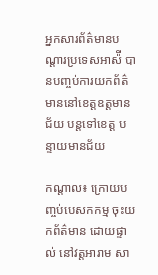អ្នកសារព័ត៌មានបណ្តារប្រទេសអាស៉ី បានបញ្ចប់ការយកព័ត៌មាននៅខេត្តឧត្តមានជ័យ បន្តទៅខេត្ត បន្ទាយមានជ័យ

កណ្តាល៖ ក្រោយបញ្ចប់បេសកកម្ម ចុះយកព័ត៌មាន ដោយផ្ទាល់ នៅវត្តអារាម សា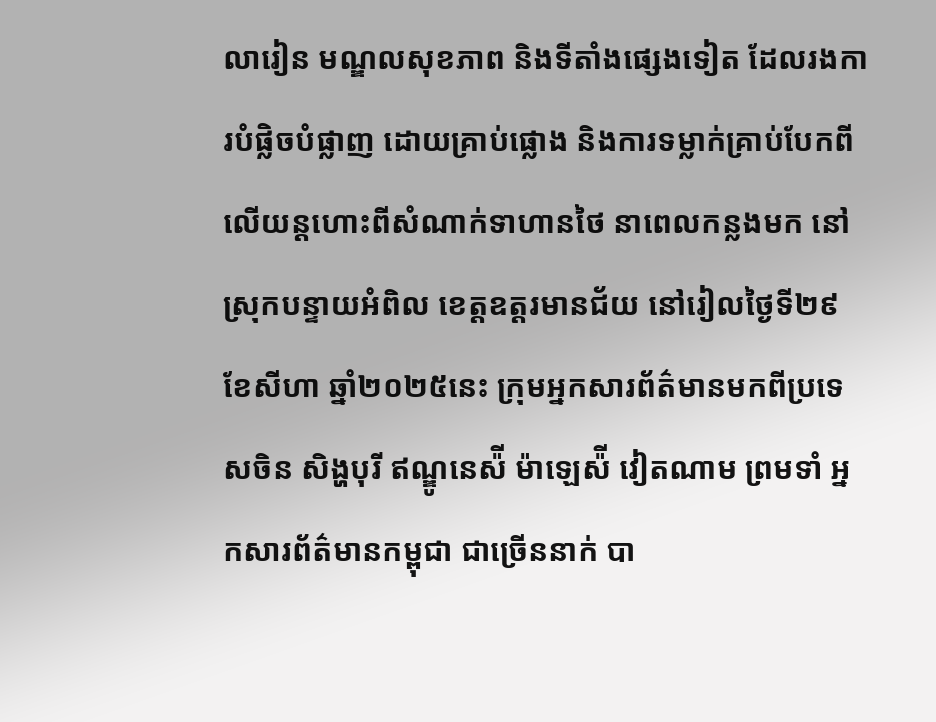លារៀន មណ្ឌលសុខភាព និងទីតាំងផ្សេងទៀត ដែលរងការបំផ្លិចបំផ្លាញ ដោយគ្រាប់ផ្លោង និងការទម្លាក់គ្រាប់បែកពីលើយន្តហោះពីសំណាក់ទាហានថៃ នាពេលកន្លងមក នៅស្រុកបន្ទាយអំពិល ខេត្តឧត្តរមានជ័យ នៅរៀលថ្ងៃទី២៩ ខែសីហា ឆ្នាំ២០២៥នេះ ក្រុមអ្នកសារព័ត៌មានមកពីប្រទេសចិន សិង្ហបុរី ឥណ្ឌូនេស៉ី ម៉ាឡេស៉ី វៀតណាម ព្រមទាំ អ្នកសារព័ត៌មានកម្ពុជា ជាច្រើននាក់ បា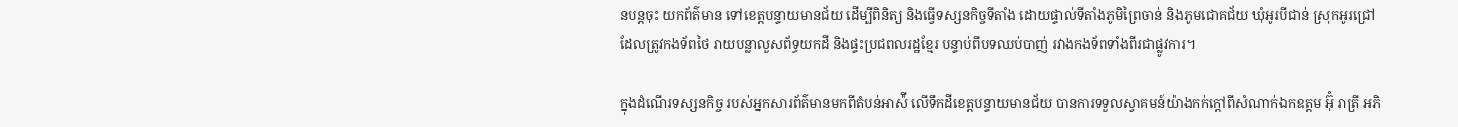នបន្តចុះ យកព័ត៌មាន ទៅខេត្តបន្ទាយមានជ័យ ដើម្បីពិនិត្យ និងធ្វើទស្សនកិច្ចទីតាំង ដោយផ្ទាល់ទីតាំងភូមិព្រៃចាន់ និងភូមជោគជ័យ ឃុំអូរបីជាន់ ស្រុកអូរជ្រៅ ដែលត្រូវកងទ័ពថៃ រាយបន្លាលួសព័ទ្ធយកដី និងផ្ទះប្រជពលរដ្ឋខ្មែរ បន្ទាប់ពីបទឈប់បាញ់ រវាងកងទ័ពទាំងពីរជាផ្លូវការ។

ក្នុងដំណើរទស្សនកិច្ច របស់អ្នកសារព័ត៌មានមកពីតំបន់អាស៉ី លើទឹកដីខេត្តបន្ទាយមានជ័យ បានការទទួលស្វាគមន៍យ៉ាងកក់ក្តៅពីសំណាក់ឯកឧត្តម អ៊ុំ រាត្រី អភិ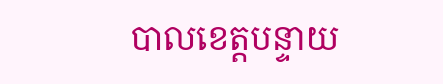បាលខេត្តបន្ទាយ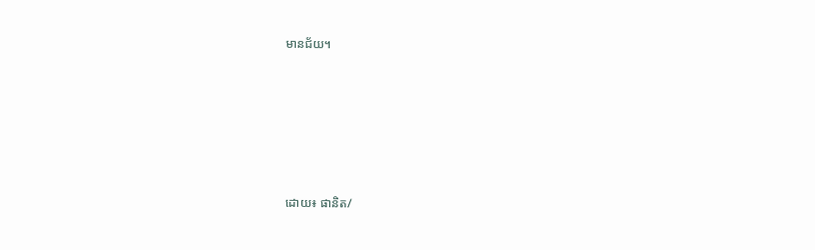មានជ័យ។






ដោយ៖ ផានិត/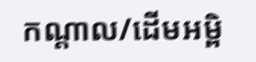កណ្តាល/ដើមអម្ពិ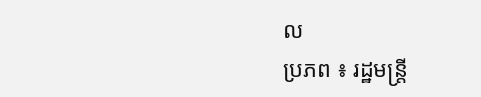ល
ប្រភព ៖ រដ្ឋមន្រ្តី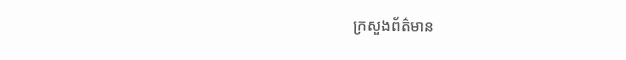ក្រសួងព័ត៌មាន